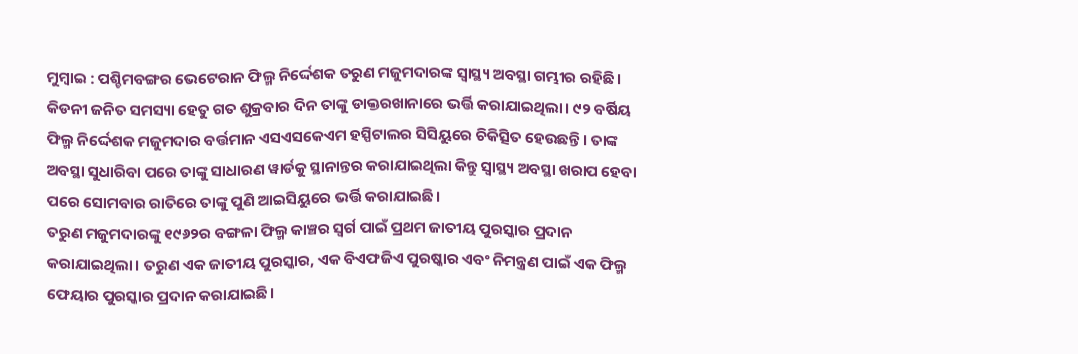ମୁମ୍ବାଇ : ପଶ୍ଚିମବଙ୍ଗର ଭେଟେରାନ ଫିଲ୍ମ ନିର୍ଦ୍ଦେଶକ ତରୁଣ ମଜୁମଦାରଙ୍କ ସ୍ୱାସ୍ଥ୍ୟ ଅବସ୍ଥା ଗମ୍ଭୀର ରହିଛି। କିଡନୀ ଜନିତ ସମସ୍ୟା ହେତୁ ଗତ ଶୁକ୍ରବାର ଦିନ ତାଙ୍କୁ ଡାକ୍ତରଖାନାରେ ଭର୍ତ୍ତି କରାଯାଇଥିଲା। ୯୨ ବର୍ଷିୟ ଫିଲ୍ମ ନିର୍ଦ୍ଦେଶକ ମଜୁମଦାର ବର୍ତ୍ତମାନ ଏସଏସକେଏମ ହସ୍ପିଟାଲର ସିସିୟୁରେ ଚିକିତ୍ସିତ ହେଉଛନ୍ତି । ତାଙ୍କ ଅବସ୍ଥା ସୁଧାରିବା ପରେ ତାଙ୍କୁ ସାଧାରଣ ୱାର୍ଡକୁ ସ୍ଥାନାନ୍ତର କରାଯାଇଥିଲା କିନ୍ତୁ ସ୍ୱାସ୍ଥ୍ୟ ଅବସ୍ଥା ଖରାପ ହେବା ପରେ ସୋମବାର ରାତିରେ ତାଙ୍କୁ ପୁଣି ଆଇସିୟୁରେ ଭର୍ତ୍ତି କରାଯାଇଛି।
ତରୁଣ ମଜୁମଦାରଙ୍କୁ ୧୯୬୨ର ବଙ୍ଗଳା ଫିଲ୍ମ କାଞ୍ଚର ସ୍ୱର୍ଗ ପାଇଁ ପ୍ରଥମ ଜାତୀୟ ପୁରସ୍କାର ପ୍ରଦାନ କରାଯାଇଥିଲା। ତରୁଣ ଏକ ଜାତୀୟ ପୁରସ୍କାର, ଏକ ବିଏଫଜିଏ ପୁରଷ୍କାର ଏବଂ ନିମନ୍ତ୍ରଣ ପାଇଁ ଏକ ଫିଲ୍ମ ଫେୟାର ପୁରସ୍କାର ପ୍ରଦାନ କରାଯାଇଛି।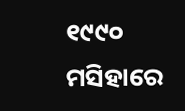୧୯୯୦ ମସିହାରେ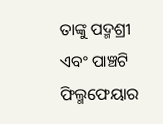ତାଙ୍କୁ ପଦ୍ମଶ୍ରୀ ଏବଂ ପାଞ୍ଚଟି ଫିଲ୍ମଫେୟାର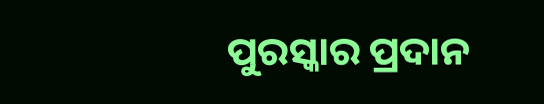ପୁରସ୍କାର ପ୍ରଦାନ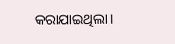କରାଯାଇଥିଲା।